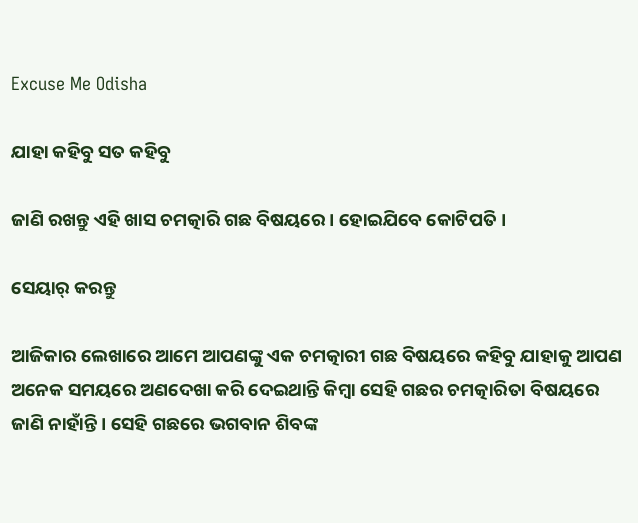Excuse Me Odisha

ଯାହା କହିବୁ ସତ କହିବୁ

ଜାଣି ରଖନ୍ତୁ ଏହି ଖାସ ଚମତ୍କାରି ଗଛ ବିଷୟରେ । ହୋଇଯିବେ କୋଟିପତି ।

ସେୟାର୍ କରନ୍ତୁ

ଆଜିକାର ଲେଖାରେ ଆମେ ଆପଣଙ୍କୁ ଏକ ଚମତ୍କାରୀ ଗଛ ବିଷୟରେ କହିବୁ ଯାହାକୁ ଆପଣ ଅନେକ ସମୟରେ ଅଣଦେଖା କରି ଦେଇଥାନ୍ତି କିମ୍ବା ସେହି ଗଛର ଚମତ୍କାରିତା ବିଷୟରେ ଜାଣି ନାହାଁନ୍ତି । ସେହି ଗଛରେ ଭଗବାନ ଶିବଙ୍କ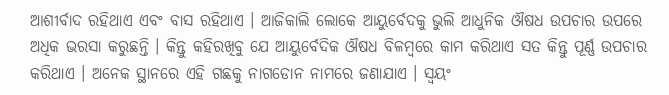ଆଶୀର୍ବାଦ ରହିଥାଏ ଏବଂ ବାସ ରହିଥାଏ । ଆଜିକାଲି ଲୋକେ ଆୟୁର୍ବେଦକୁ ଭୁଲି ଆଧୁନିକ ଔଷଧ ଉପଚାର ଉପରେ ଅଧିକ ଭରସା କରୁଛନ୍ତି । କିନ୍ତୁ କହିରଖିବୁ ଯେ ଆୟୁର୍ବେଦିକ ଔଷଧ ବିଳମ୍ବରେ କାମ କରିଥାଏ ସତ କିନ୍ତୁ ପୂର୍ଣ୍ଣ ଉପଚାର କରିଥାଏ । ଅନେକ ସ୍ଥାନରେ ଏହି ଗଛକୁ ନାଗଡୋନ ନାମରେ ଜଣାଯାଏ । ସ୍ବୟଂ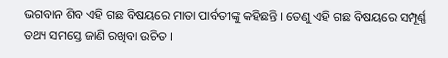ଭଗବାନ ଶିବ ଏହି ଗଛ ବିଷୟରେ ମାତା ପାର୍ବତୀଙ୍କୁ କହିଛନ୍ତି । ତେଣୁ ଏହି ଗଛ ବିଷୟରେ ସମ୍ପୂର୍ଣ୍ଣ ତଥ୍ୟ ସମସ୍ତେ ଜାଣି ରଖିବା ଉଚିତ ।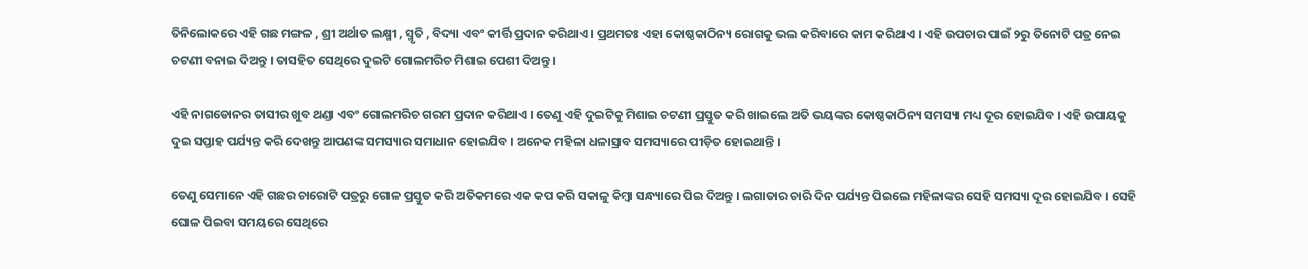ତିନିଲୋକରେ ଏହି ଗଛ ମଙ୍ଗଳ , ଶ୍ରୀ ଅର୍ଥାତ ଲକ୍ଷ୍ମୀ , ସ୍ମୃତି , ବିଦ୍ୟା ଏବଂ କୀର୍ତ୍ତି ପ୍ରଦାନ କରିଥାଏ । ପ୍ରଥମତଃ ଏହା କୋଷ୍ଠକାଠିନ୍ୟ ରୋଗକୁ ଭଲ କରିବାରେ କାମ କରିଥାଏ । ଏହି ଉପଚାର ପାଇଁ ୨ରୁ ତିନୋଟି ପତ୍ର ନେଇ ଚଟଣୀ ବନାଇ ଦିଅନ୍ତୁ । ତାସହିତ ସେଥିରେ ଦୁଇଟି ଗୋଲମରିଚ ମିଶାଇ ପେଶୀ ଦିଅନ୍ତୁ ।

ଏହି ନାଗଡୋନର ତାସୀର ଖୁବ ଥଣ୍ଡା ଏବଂ ଗୋଲମରିଚ ଗରମ ପ୍ରଦାନ କରିଥାଏ । ତେଣୁ ଏହି ଦୁଇଟିକୁ ମିଶାଇ ଚଟଣୀ ପ୍ରସ୍ତୁତ କରି ଖାଇଲେ ଅତି ଭୟଙ୍କର କୋଷ୍ଠକାଠିନ୍ୟ ସମସ୍ୟା ମଧ୍ୟ ଦୂର ହୋଇଯିବ । ଏହି ଉପାୟକୁ ଦୁଇ ସପ୍ତାହ ପର୍ଯ୍ୟନ୍ତ କରି ଦେଖନ୍ତୁ ଆପଣଙ୍କ ସମସ୍ୟାର ସମାଧାନ ହୋଇଯିବ । ଅନେକ ମହିଳା ଧଳାସ୍ରାବ ସମସ୍ୟାରେ ପୀଡ଼ିତ ହୋଇଥାନ୍ତି ।

ତେଣୁ ସେମାନେ ଏହି ଗଛର ଚାରୋଟି ପତ୍ରରୁ ଗୋଳ ପ୍ରସ୍ତୁତ କରି ଅତିକମରେ ଏକ କପ କରି ସକାଳୁ କିମ୍ବା ସନ୍ଧ୍ୟାରେ ପିଇ ଦିଅନ୍ତୁ । ଲଗାତାର ଚାରି ଦିନ ପର୍ଯ୍ୟନ୍ତ ପିଇଲେ ମହିଳାଙ୍କର ସେହି ସମସ୍ୟା ଦୂର ହୋଇଯିବ । ସେହି ଘୋଳ ପିଇବା ସମୟରେ ସେଥିରେ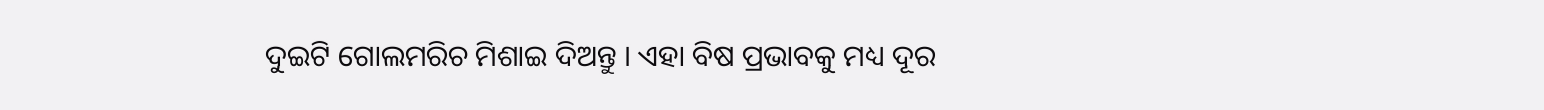ଦୁଇଟି ଗୋଲମରିଚ ମିଶାଇ ଦିଅନ୍ତୁ । ଏହା ବିଷ ପ୍ରଭାବକୁ ମଧ୍ୟ ଦୂର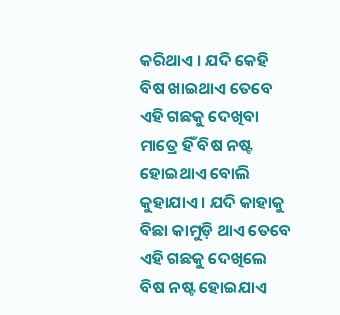କରିଥାଏ । ଯଦି କେହି ବିଷ ଖାଇଥାଏ ତେବେ ଏହି ଗଛକୁ ଦେଖିବା ମାତ୍ରେ ହିଁ ବିଷ ନଷ୍ଟ ହୋଇଥାଏ ବୋଲି କୁହାଯାଏ । ଯଦି କାହାକୁ ବିଛା କାମୁଡ଼ି ଥାଏ ତେବେ ଏହି ଗଛକୁ ଦେଖିଲେ ବିଷ ନଷ୍ଟ ହୋଇଯାଏ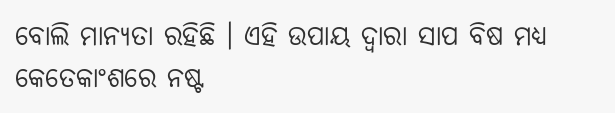ବୋଲି ମାନ୍ୟତା ରହିଛି । ଏହି ଉପାୟ ଦ୍ୱାରା ସାପ ବିଷ ମଧ୍ୟ କେତେକାଂଶରେ ନଷ୍ଟ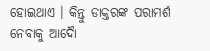ହୋଇଥାଏ । କିନ୍ତୁ ଡାକ୍ତରଙ୍କ ପରାମର୍ଶ ନେବାକୁ ଆଦୋୖ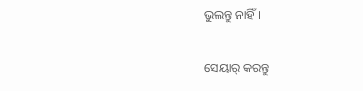ଭୁଲନ୍ତୁ ନାହିଁ ।

ସେୟାର୍ କରନ୍ତୁ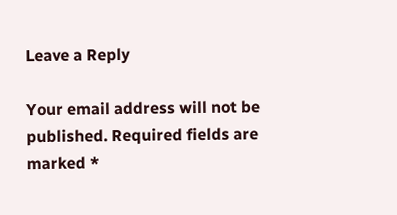Leave a Reply

Your email address will not be published. Required fields are marked *